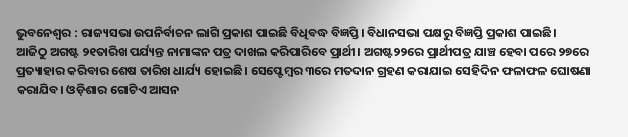ଭୁବନେଶ୍ୱର : ରାଜ୍ୟସଭା ଉପନିର୍ବାଚନ ଲାଗି ପ୍ରକାଶ ପାଇଛି ବିଧିବଦ୍ଧ ବିଜ୍ଞପ୍ତି। ବିଧାନସଭା ପକ୍ଷରୁ ବିଜ୍ଞପ୍ତି ପ୍ରକାଶ ପାଇଛି।
ଆଜିଠୁ ଅଗଷ୍ଟ ୨୧ତାରିଖ ପର୍ଯ୍ୟନ୍ତ ନାମାଙ୍କନ ପତ୍ର ଦାଖଲ କରିପାରିବେ ପ୍ରାର୍ଥୀ। ଅଗଷ୍ଟ୨୨ରେ ପ୍ରାର୍ଥୀପତ୍ର ଯାଞ୍ଚ ହେବା ପରେ ୨୭ରେ ପ୍ରତ୍ୟାହାର କରିବାର ଶେଷ ତାରିଖ ଧାର୍ଯ୍ୟ ହୋଇଛି। ସେପ୍ଟେମ୍ବର ୩ରେ ମତଦାନ ଗ୍ରହଣ କରାଯାଇ ସେହିଦିନ ଫଳାଫଳ ଘୋଷଣା କରାଯିବ। ଓଡ଼ିଶାର ଗୋଟିଏ ଆସନ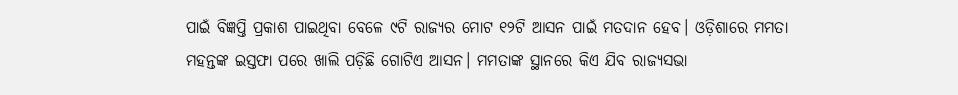ପାଇଁ ବିଜ୍ଞପ୍ତି ପ୍ରକାଶ ପାଇଥିବା ବେଳେ ୯ଟି ରାଜ୍ୟର ମୋଟ ୧୨ଟି ଆସନ ପାଇଁ ମତଦାନ ହେବ। ଓଡ଼ିଶାରେ ମମତା ମହନ୍ତଙ୍କ ଇସ୍ତଫା ପରେ ଖାଲି ପଡ଼ିଛି ଗୋଟିଏ ଆସନ। ମମତାଙ୍କ ସ୍ଥାନରେ କିଏ ଯିବ ରାଜ୍ୟସଭା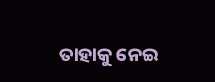ତାହାକୁ ନେଇ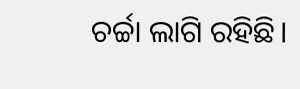ଚର୍ଚ୍ଚା ଲାଗି ରହିଛି।